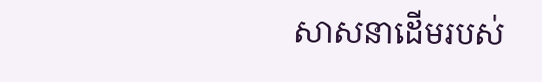សាសនាដើមរបស់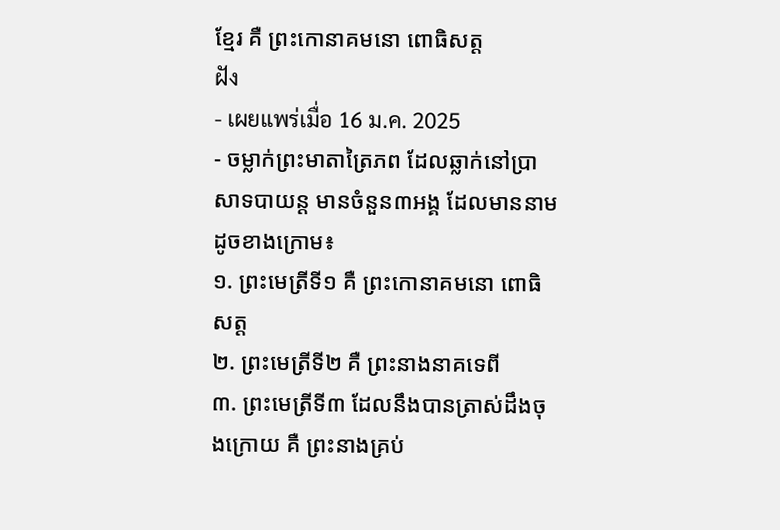ខ្មែរ គឺ ព្រះកោនាគមនោ ពោធិសត្ត
ฝัง
- เผยแพร่เมื่อ 16 ม.ค. 2025
- ចម្លាក់ព្រះមាតាត្រៃភព ដែលឆ្លាក់នៅប្រាសាទបាយន្ត មានចំនួន៣អង្គ ដែលមាននាមដូចខាងក្រោម៖
១. ព្រះមេត្រីទី១ គឺ ព្រះកោនាគមនោ ពោធិសត្ត
២. ព្រះមេត្រីទី២ គឺ ព្រះនាងនាគទេពី
៣. ព្រះមេត្រីទី៣ ដែលនឹងបានត្រាស់ដឹងចុងក្រោយ គឺ ព្រះនាងគ្រប់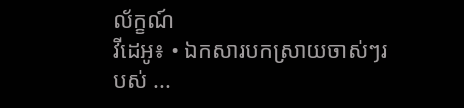ល័ក្ខណ៍
វីដេអូ៖ • ឯកសារបកស្រាយចាស់ៗរបស់ ...